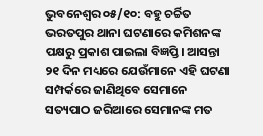ଭୁବନେଶ୍ୱର ୦୫/୧୦: ବହୁ ଚର୍ଚ୍ଚିତ ଭରତପୁର ଥାନା ଘଟଣାରେ କମିଶନଙ୍କ ପକ୍ଷରୁ ପ୍ରକାଶ ପାଇଲା ବିଜ୍ଞପ୍ତି। ଆସନ୍ତା ୨୧ ଦିନ ମଧ୍ୟରେ ଯେଉଁମାନେ ଏହି ଘଟଣା ସମ୍ପର୍କରେ ଜାଣିଥିବେ ସେମାନେ ସତ୍ୟପାଠ ଜରିଆରେ ସେମାନଙ୍କ ମତ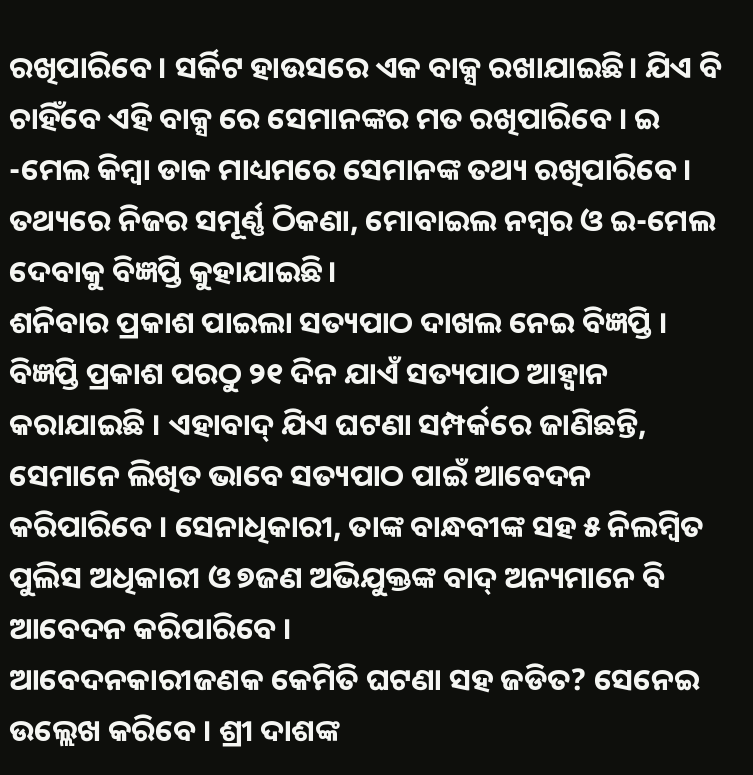ରଖିପାରିବେ। ସର୍କିଟ ହାଉସରେ ଏକ ବାକ୍ସ ରଖାଯାଇଛି। ଯିଏ ବି ଚାହିଁବେ ଏହି ବାକ୍ସ ରେ ସେମାନଙ୍କର ମତ ରଖିପାରିବେ । ଇ -ମେଲ କିମ୍ବା ଡାକ ମାଧ୍ୟମରେ ସେମାନଙ୍କ ତଥ୍ୟ ରଖିପାରିବେ। ତଥ୍ୟରେ ନିଜର ସମୂର୍ଣ୍ଣ ଠିକଣା, ମୋବାଇଲ ନମ୍ବର ଓ ଇ-ମେଲ ଦେବାକୁ ବିଜ୍ଞପ୍ତି କୁହାଯାଇଛି।
ଶନିବାର ପ୍ରକାଶ ପାଇଲା ସତ୍ୟପାଠ ଦାଖଲ ନେଇ ବିଜ୍ଞପ୍ତି । ବିଜ୍ଞପ୍ତି ପ୍ରକାଶ ପରଠୁ ୨୧ ଦିନ ଯାଏଁ ସତ୍ୟପାଠ ଆହ୍ୱାନ କରାଯାଇଛି । ଏହାବାଦ୍ ଯିଏ ଘଟଣା ସମ୍ପର୍କରେ ଜାଣିଛନ୍ତି, ସେମାନେ ଲିଖିତ ଭାବେ ସତ୍ୟପାଠ ପାଇଁ ଆବେଦନ କରିପାରିବେ । ସେନାଧିକାରୀ, ତାଙ୍କ ବାନ୍ଧବୀଙ୍କ ସହ ୫ ନିଲମ୍ବିତ ପୁଲିସ ଅଧିକାରୀ ଓ ୭ଜଣ ଅଭିଯୁକ୍ତଙ୍କ ବାଦ୍ ଅନ୍ୟମାନେ ବି ଆବେଦନ କରିପାରିବେ ।
ଆବେଦନକାରୀଜଣକ କେମିତି ଘଟଣା ସହ ଜଡିତ? ସେନେଇ ଉଲ୍ଲେଖ କରିବେ । ଶ୍ରୀ ଦାଶଙ୍କ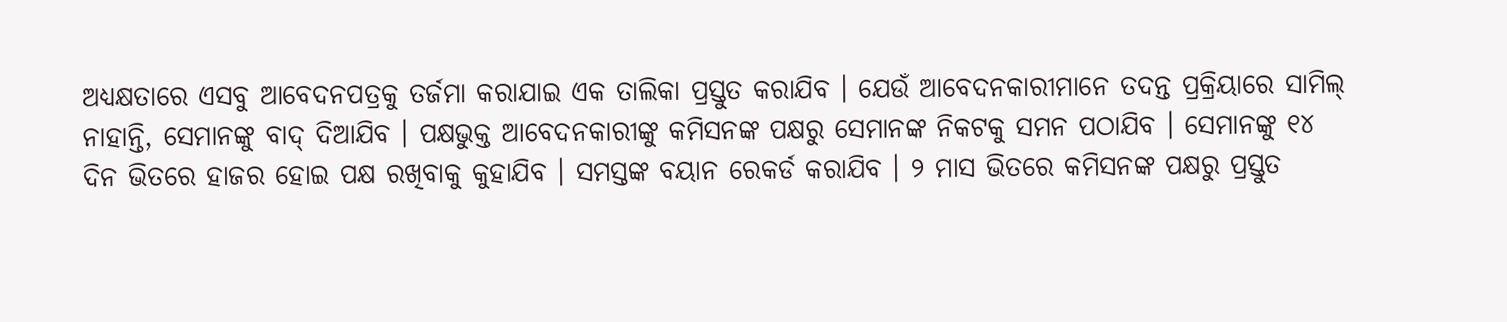ଅଧ୍ୟକ୍ଷତାରେ ଏସବୁ ଆବେଦନପତ୍ରକୁ ତର୍ଜମା କରାଯାଇ ଏକ ତାଲିକା ପ୍ରସ୍ତୁତ କରାଯିବ । ଯେଉଁ ଆବେଦନକାରୀମାନେ ତଦନ୍ତ ପ୍ରକ୍ରିୟାରେ ସାମିଲ୍ ନାହାନ୍ତି, ସେମାନଙ୍କୁ ବାଦ୍ ଦିଆଯିବ । ପକ୍ଷଭୁକ୍ତ ଆବେଦନକାରୀଙ୍କୁ କମିସନଙ୍କ ପକ୍ଷରୁ ସେମାନଙ୍କ ନିକଟକୁ ସମନ ପଠାଯିବ । ସେମାନଙ୍କୁ ୧୪ ଦିନ ଭିତରେ ହାଜର ହୋଇ ପକ୍ଷ ରଖିବାକୁ କୁହାଯିବ । ସମସ୍ତଙ୍କ ବୟାନ ରେକର୍ଡ କରାଯିବ । ୨ ମାସ ଭିତରେ କମିସନଙ୍କ ପକ୍ଷରୁ ପ୍ରସ୍ତୁତ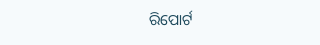ରିପୋର୍ଟ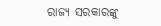ରାଜ୍ୟ ସରକାରଙ୍କୁ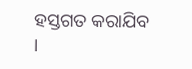ହସ୍ତଗତ କରାଯିବ ।